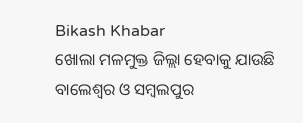Bikash Khabar
ଖୋଲା ମଳମୁକ୍ତ ଜିଲ୍ଲା ହେବାକୁ ଯାଉଛି ବାଲେଶ୍ୱର ଓ ସମ୍ବଲପୁର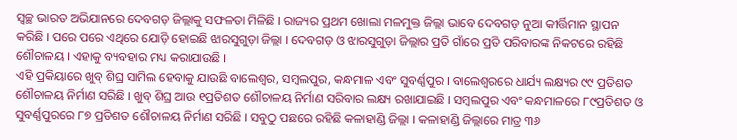ସ୍ୱଚ୍ଛ ଭାରତ ଅଭିଯାନରେ ଦେବଗଡ଼ ଜିଲ୍ଲାକୁ ସଫଳତା ମିଳିଛି । ରାଜ୍ୟର ପ୍ରଥମ ଖୋଲା ମଳମୁକ୍ତ ଜିଲ୍ଲା ଭାବେ ଦେବଗଡ଼ ନୁଆ କୀର୍ତ୍ତିମାନ ସ୍ଥାପନ କରିଛି । ପରେ ପରେ ଏଥିରେ ଯୋଡ଼ି ହୋଇଛି ଝାରସୁଗୁଡ଼ା ଜିଲ୍ଲା । ଦେବଗଡ଼ ଓ ଝାରସୁଗୁଡ଼ା ଜିଲ୍ଲାର ପ୍ରତି ଗାଁରେ ପ୍ରତି ପରିବାରଙ୍କ ନିକଟରେ ରହିଛି ଶୌଚାଳୟ । ଏହାକୁ ବ୍ୟବହାର ମଧ୍ୟ କରାଯାଉଛି ।
ଏହି ପ୍ରକିୟାରେ ଖୁବ୍ ଶିଘ୍ର ସାମିଲ ହେବାକୁ ଯାଉଛି ବାଲେଶ୍ୱର, ସମ୍ବଲପୁର, କନ୍ଧମାଳ ଏବଂ ସୁବର୍ଣ୍ଣପୁର । ବାଲେଶ୍ୱରରେ ଧାର୍ଯ୍ୟ ଲକ୍ଷ୍ୟର ୯୯ ପ୍ରତିଶତ ଶୌଚାଳୟ ନିର୍ମାଣ ସରିଛି । ଖୁବ୍ ଶିଘ୍ର ଆଉ ୧ପ୍ରତିଶତ ଶୌଚାଳୟ ନିର୍ମାଣ ସରିବାର ଲକ୍ଷ୍ୟ ରଖାଯାଇଛି । ସମ୍ବଲପୁର ଏବଂ କନ୍ଧମାଳରେ ୮୯ପ୍ରତିଶତ ଓ ସୁବର୍ଣ୍ଣପୁରରେ ୮୭ ପ୍ରତିଶତ ଶୌଚାଳୟ ନିର୍ମାଣ ସରିଛି । ସବୁଠୁ ପଛରେ ରହିଛି କଳାହାଣ୍ଡି ଜିଲ୍ଲା । କଳାହାଣ୍ଡି ଜିଲ୍ଲାରେ ମାତ୍ର ୩୬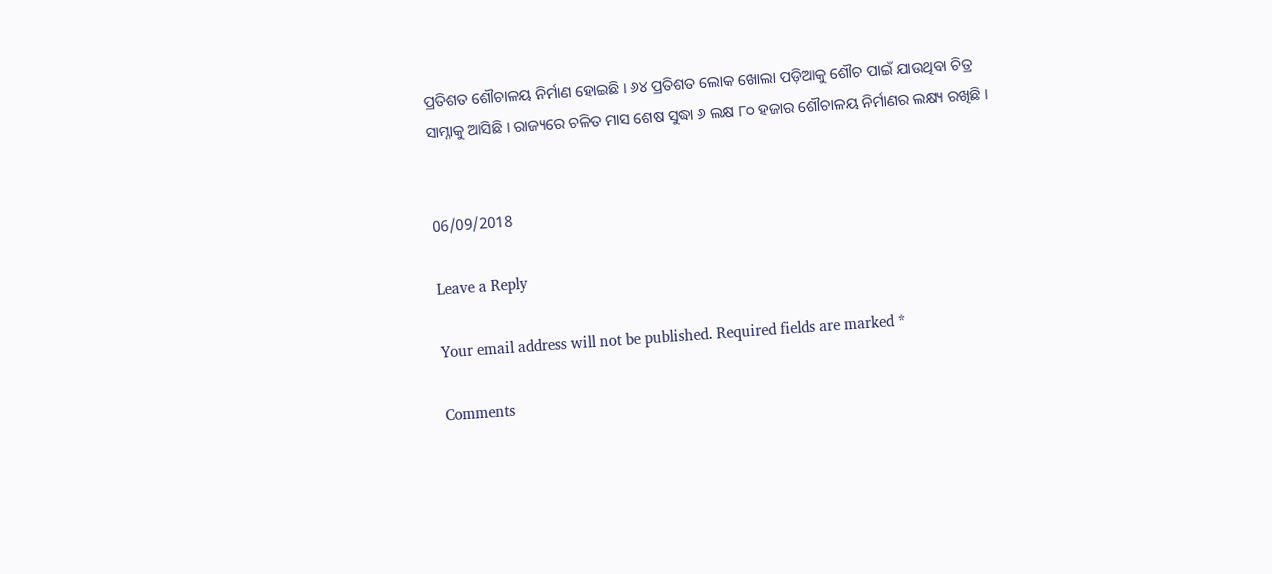ପ୍ରତିଶତ ଶୌଚାଳୟ ନିର୍ମାଣ ହୋଇଛି । ୬୪ ପ୍ରତିଶତ ଲୋକ ଖୋଲା ପଡ଼ିଆକୁ ଶୌଚ ପାଇଁ ଯାଉଥିବା ଚିତ୍ର ସାମ୍ନାକୁ ଆସିଛି । ରାଜ୍ୟରେ ଚଳିତ ମାସ ଶେଷ ସୁଦ୍ଧା ୬ ଲକ୍ଷ ୮୦ ହଜାର ଶୌଚାଳୟ ନିର୍ମାଣର ଲକ୍ଷ୍ୟ ରଖିଛି ।


06/09/2018

Leave a Reply

Your email address will not be published. Required fields are marked *

Comments